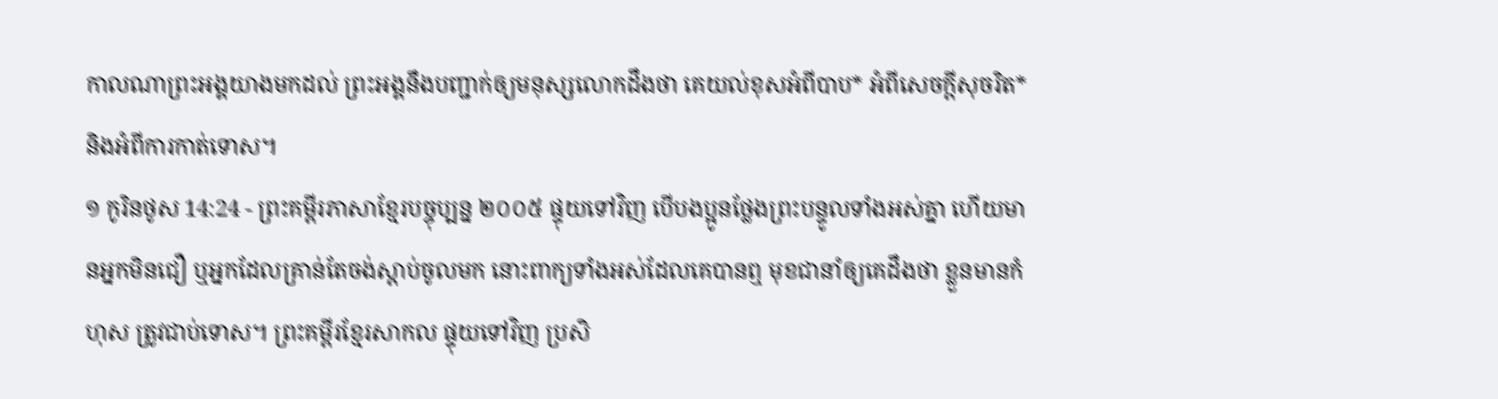កាលណាព្រះអង្គយាងមកដល់ ព្រះអង្គនឹងបញ្ជាក់ឲ្យមនុស្សលោកដឹងថា គេយល់ខុសអំពីបាប* អំពីសេចក្ដីសុចរិត* និងអំពីការកាត់ទោស។
១ កូរិនថូស 14:24 - ព្រះគម្ពីរភាសាខ្មែរបច្ចុប្បន្ន ២០០៥ ផ្ទុយទៅវិញ បើបងប្អូនថ្លែងព្រះបន្ទូលទាំងអស់គ្នា ហើយមានអ្នកមិនជឿ ឬអ្នកដែលគ្រាន់តែចង់ស្ដាប់ចូលមក នោះពាក្យទាំងអស់ដែលគេបានឮ មុខជានាំឲ្យគេដឹងថា ខ្លួនមានកំហុស ត្រូវជាប់ទោស។ ព្រះគម្ពីរខ្មែរសាកល ផ្ទុយទៅវិញ ប្រសិ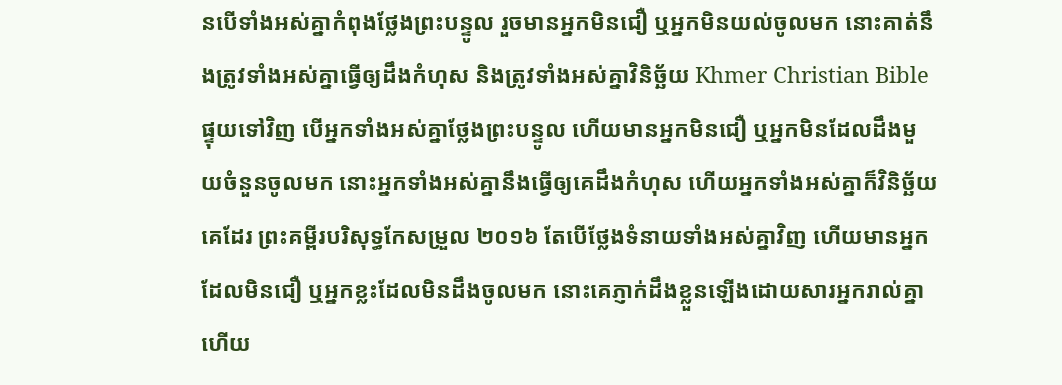នបើទាំងអស់គ្នាកំពុងថ្លែងព្រះបន្ទូល រួចមានអ្នកមិនជឿ ឬអ្នកមិនយល់ចូលមក នោះគាត់នឹងត្រូវទាំងអស់គ្នាធ្វើឲ្យដឹងកំហុស និងត្រូវទាំងអស់គ្នាវិនិច្ឆ័យ Khmer Christian Bible ផ្ទុយទៅវិញ បើអ្នកទាំងអស់គ្នាថ្លែងព្រះបន្ទូល ហើយមានអ្នកមិនជឿ ឬអ្នកមិនដែលដឹងមួយចំនួនចូលមក នោះអ្នកទាំងអស់គ្នានឹងធ្វើឲ្យគេដឹងកំហុស ហើយអ្នកទាំងអស់គ្នាក៏វិនិច្ឆ័យគេដែរ ព្រះគម្ពីរបរិសុទ្ធកែសម្រួល ២០១៦ តែបើថ្លែងទំនាយទាំងអស់គ្នាវិញ ហើយមានអ្នកដែលមិនជឿ ឬអ្នកខ្លះដែលមិនដឹងចូលមក នោះគេភ្ញាក់ដឹងខ្លួនឡើងដោយសារអ្នករាល់គ្នា ហើយ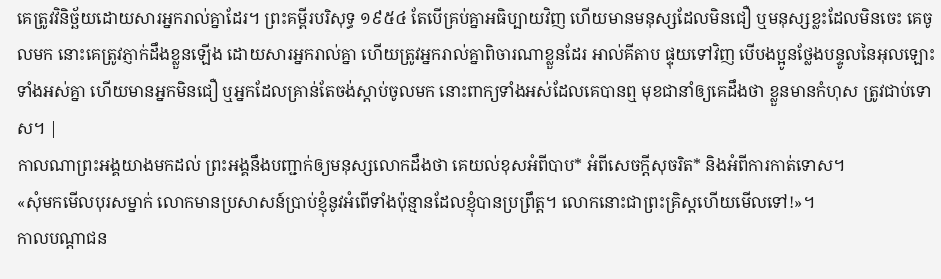គេត្រូវវិនិច្ឆ័យដោយសារអ្នករាល់គ្នាដែរ។ ព្រះគម្ពីរបរិសុទ្ធ ១៩៥៤ តែបើគ្រប់គ្នាអធិប្បាយវិញ ហើយមានមនុស្សដែលមិនជឿ ឬមនុស្សខ្លះដែលមិនចេះ គេចូលមក នោះគេត្រូវភ្ញាក់ដឹងខ្លួនឡើង ដោយសារអ្នករាល់គ្នា ហើយត្រូវអ្នករាល់គ្នាពិចារណាខ្លួនដែរ អាល់គីតាប ផ្ទុយទៅវិញ បើបងប្អូនថ្លែងបន្ទូលនៃអុលឡោះទាំងអស់គ្នា ហើយមានអ្នកមិនជឿ ឬអ្នកដែលគ្រាន់តែចង់ស្ដាប់ចូលមក នោះពាក្យទាំងអស់ដែលគេបានឮ មុខជានាំឲ្យគេដឹងថា ខ្លួនមានកំហុស ត្រូវជាប់ទោស។ |
កាលណាព្រះអង្គយាងមកដល់ ព្រះអង្គនឹងបញ្ជាក់ឲ្យមនុស្សលោកដឹងថា គេយល់ខុសអំពីបាប* អំពីសេចក្ដីសុចរិត* និងអំពីការកាត់ទោស។
«សុំមកមើលបុរសម្នាក់ លោកមានប្រសាសន៍ប្រាប់ខ្ញុំនូវអំពើទាំងប៉ុន្មានដែលខ្ញុំបានប្រព្រឹត្ត។ លោកនោះជាព្រះគ្រិស្តហើយមើលទៅ!»។
កាលបណ្ដាជន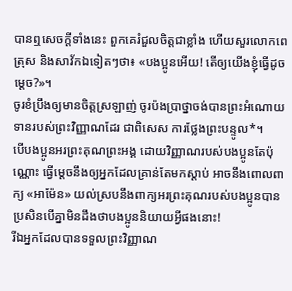បានឮសេចក្ដីទាំងនេះ ពួកគេរំជួលចិត្តជាខ្លាំង ហើយសួរលោកពេត្រុស និងសាវ័កឯទៀតៗថា៖ «បងប្អូនអើយ! តើឲ្យយើងខ្ញុំធ្វើដូចម្ដេច?»។
ចូរខំប្រឹងឲ្យមានចិត្តស្រឡាញ់ ចូរប៉ងប្រាថ្នាចង់បានព្រះអំណោយទានរបស់ព្រះវិញ្ញាណដែរ ជាពិសេស ការថ្លែងព្រះបន្ទូល*។
បើបងប្អូនអរព្រះគុណព្រះអង្គ ដោយវិញ្ញាណរបស់បងប្អូនតែប៉ុណ្ណោះ ធ្វើម្ដេចនឹងឲ្យអ្នកដែលគ្រាន់តែមកស្ដាប់ អាចនឹងពោលពាក្យ «អាម៉ែន» យល់ស្របនឹងពាក្យអរព្រះគុណរបស់បងប្អូនបាន ប្រសិនបើគ្នាមិនដឹងថាបងប្អូននិយាយអ្វីផងនោះ!
រីឯអ្នកដែលបានទទួលព្រះវិញ្ញាណ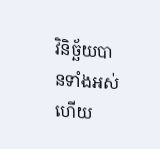វិនិច្ឆ័យបានទាំងអស់ ហើយ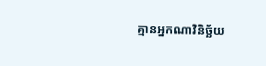គ្មានអ្នកណាវិនិច្ឆ័យ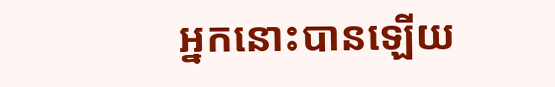អ្នកនោះបានឡើយ